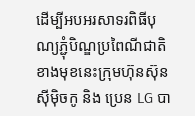ដើម្បីអបអរសាទរពិធីបុណ្យភ្ជុំបិណ្ឌប្រពៃណីជាតិខាងមុខនេះក្រុមហ៊ុនស៊ុនស៊ីម៉ិចកូ និង ប្រេន LG បា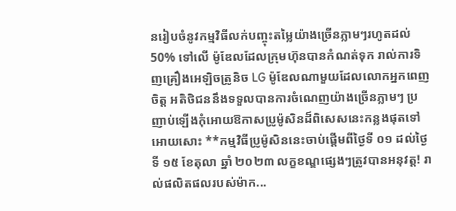នរៀបចំនូវកម្មវិធីលក់បញ្ចុះតម្លៃយ៉ាងច្រើនភ្លាមៗរហូតដល់ 50% ទៅលើ ម៉ូឌែលដែលក្រុមហ៊ុនបានកំណត់ទុក រាល់ការទិញគ្រឿងអេឡិចត្រូនិច LG ម៉ូឌែលណាមួយដែលលោកអ្នកពេញចិត្ត អតិថិជននឹងទទួលបានការចំណេញយ៉ាងច្រើនភ្លាមៗ ប្រញាប់ឡើងកុំអោយឱកាសប្រូម៉ូសិនដ៏ពិសេសនេះកន្លងផុតទៅអោយសោះ **កម្មវិធីប្រូម៉ូសិននេះចាប់ផ្ដើមពីថ្ងៃទី ០១ ដល់ថ្ងៃទី ១៥ ខែតុលា ឆ្នាំ ២០២៣ លក្ខខណ្ឌផ្សេងៗត្រូវបានអនុវត្ត! រាល់ផលិតផលរបស់ម៉ាក...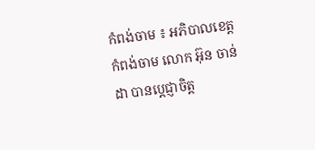កំពង់ចាម ៖ អភិបាលខេត្តកំពង់ចាម លោក អ៊ុន ចាន់ដា បានប្ដេជ្ញាចិត្ត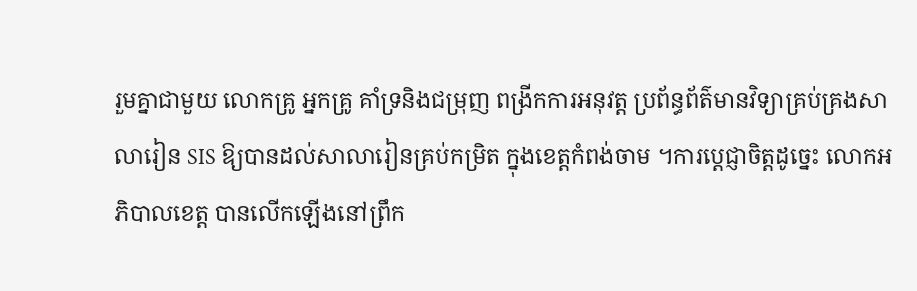រួមគ្នាជាមួយ លោកគ្រូ អ្នកគ្រូ គាំទ្រនិងជម្រុញ ពង្រីកការអនុវត្ត ប្រព័ន្ធព័ត៌មានវិទ្យាគ្រប់គ្រងសាលារៀន SIS ឱ្យបានដល់សាលារៀនគ្រប់កម្រិត ក្នុងខេត្តកំពង់ចាម ។ការប្ដេជ្ញាចិត្តដូច្នេះ លោកអភិបាលខេត្ត បានលើកឡើងនៅព្រឹក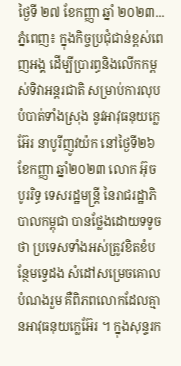ថ្ងៃទី ២៧ ខែកញ្ញា ឆ្នាំ ២០២៣...
ភ្នំពេញ៖ ក្នុងកិច្ចប្រជុំជាន់ខ្ពស់ពេញអង្គ ដើម្បីប្រារព្ធនិងលើកកម្ពស់ទិវាអន្តរជាតិ សម្រាប់ការលុបបំបាត់ទាំងស្រុង នូវអាវុធនុយក្លេអ៊ែរ នាបូរីញូវយ៉ក នៅថ្ងៃទី២៦ ខែកញ្ញា ឆ្នាំ២០២៣ លោក អ៊ុច បូររិទ្ធ ទេសរដ្ឋមន្ត្រី នៃរាជរដ្ឋាភិបាលកម្ពុជា បានថ្លែងដោយទទូចថា ប្រទេសទាំងអស់ត្រូវខិតខំបន្ថែមទ្វេដង សំដៅសម្រេចគោលបំណងរួម គឺពិភពលោកដែលគ្មានអាវុធនុយក្លេអ៊ែរ ។ ក្នុងសុន្ទរក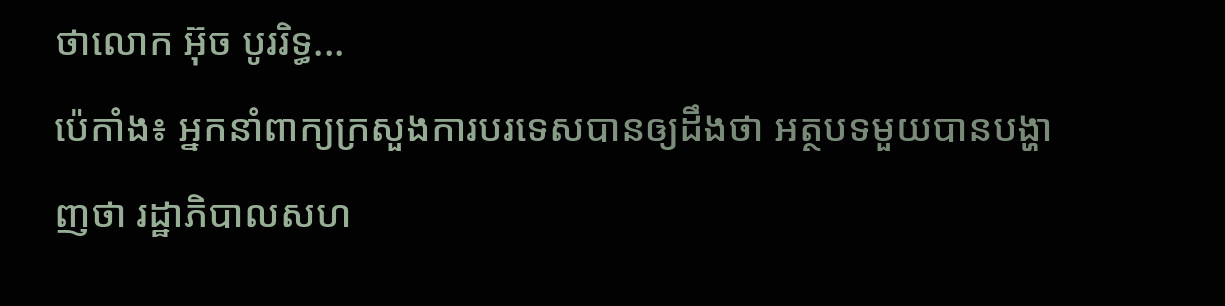ថាលោក អ៊ុច បូររិទ្ធ...
ប៉េកាំង៖ អ្នកនាំពាក្យក្រសួងការបរទេសបានឲ្យដឹងថា អត្ថបទមួយបានបង្ហាញថា រដ្ឋាភិបាលសហ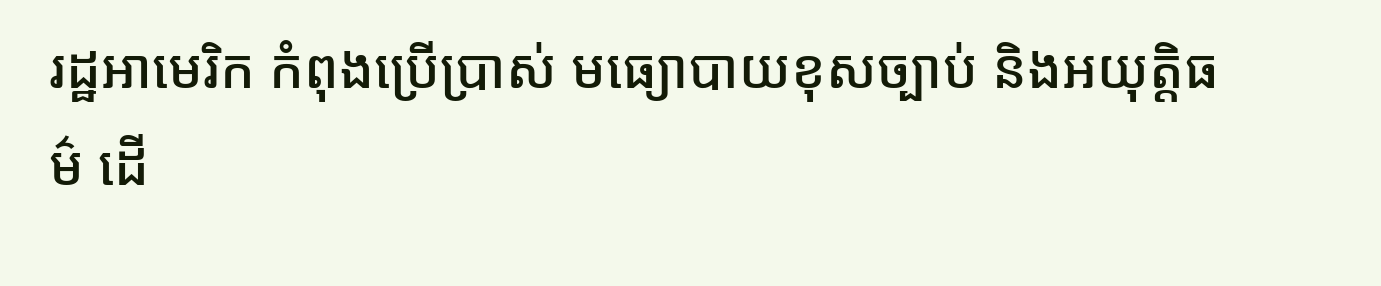រដ្ឋអាមេរិក កំពុងប្រើប្រាស់ មធ្យោបាយខុសច្បាប់ និងអយុត្តិធម៌ ដើ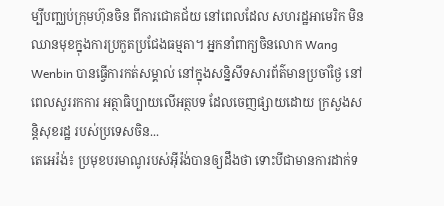ម្បីបញ្ឈប់ក្រុមហ៊ុនចិន ពីការជោគជ័យ នៅពេលដែល សហរដ្ឋអាមេរិក មិនឈានមុខក្នុងការប្រកួតប្រជែងធម្មតា។ អ្នកនាំពាក្យចិនលោក Wang Wenbin បានធ្វើការកត់សម្គាល់ នៅក្នុងសន្និសីទសារព័ត៌មានប្រចាំថ្ងៃ នៅពេលសួររកការ អត្ថាធិប្បាយលើអត្ថបទ ដែលចេញផ្សាយដោយ ក្រសួងសន្តិសុខរដ្ឋ របស់ប្រទេសចិន...
តេអេរ៉ង់៖ ប្រមុខបរមាណូរបស់អ៊ីរ៉ង់បានឲ្យដឹងថា ទោះបីជាមានការដាក់ទ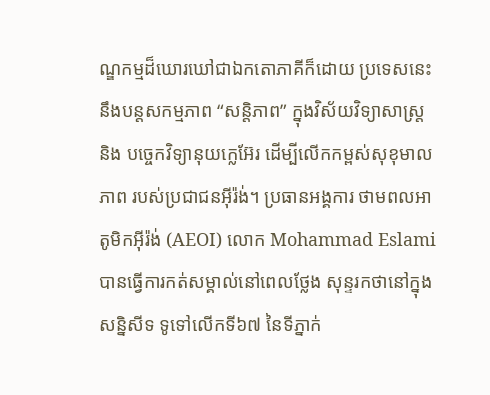ណ្ឌកម្មដ៏ឃោរឃៅជាឯកតោភាគីក៏ដោយ ប្រទេសនេះនឹងបន្តសកម្មភាព “សន្តិភាព” ក្នុងវិស័យវិទ្យាសាស្ត្រ និង បច្ចេកវិទ្យានុយក្លេអ៊ែរ ដើម្បីលើកកម្ពស់សុខុមាលភាព របស់ប្រជាជនអ៊ីរ៉ង់។ ប្រធានអង្គការ ថាមពលអាតូមិកអ៊ីរ៉ង់ (AEOI) លោក Mohammad Eslami បានធ្វើការកត់សម្គាល់នៅពេលថ្លែង សុន្ទរកថានៅក្នុងសន្និសីទ ទូទៅលើកទី៦៧ នៃទីភ្នាក់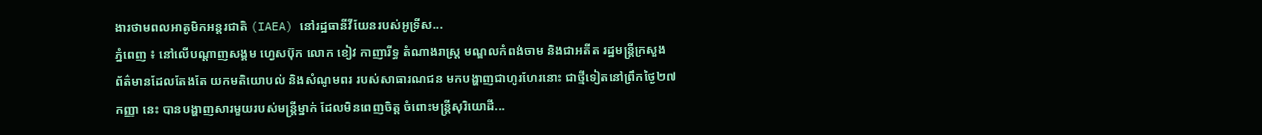ងារថាមពលអាតូមិកអន្តរជាតិ (IAEA) នៅរដ្ឋធានីវីយែនរបស់អូទ្រីស...
ភ្នំពេញ ៖ នៅលើបណ្តាញសង្គម ហ្វេសប៊ុក លោក ខៀវ កាញារីទ្ធ តំណាងរាស្ត្រ មណ្ឌលកំពង់ចាម និងជាអតីត រដ្ឋមន្ត្រីក្រសួង ព័ត៌មានដែលតែងតែ យកមតិយោបល់ និងសំណូមពរ របស់សាធារណជន មកបង្ហាញជាហូរហែរនោះ ជាថ្មីទៀតនៅព្រឹកថ្ងៃ២៧ កញ្ញា នេះ បានបង្ហាញសារមួយរបស់មន្ត្រីម្នាក់ ដែលមិនពេញចិត្ត ចំពោះមន្ត្រីសុរិយោដី...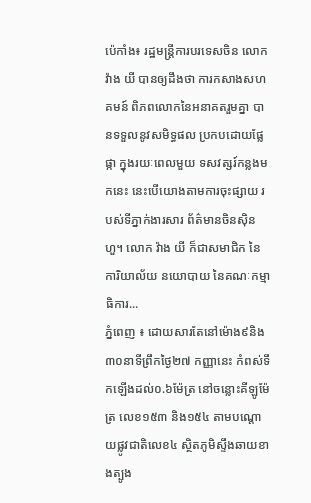ប៉េកាំង៖ រដ្ឋមន្ត្រីការបរទេសចិន លោក វ៉ាង យី បានឲ្យដឹងថា ការកសាងសហគមន៍ ពិភពលោកនៃអនាគតរួមគ្នា បានទទួលនូវសមិទ្ធផល ប្រកបដោយផ្លែផ្កា ក្នុងរយៈពេលមួយ ទសវត្សរ៍កន្លងមកនេះ នេះបើយោងតាមការចុះផ្សាយ របស់ទីភ្នាក់ងារសារ ព័ត៌មានចិនស៊ិនហួ។ លោក វ៉ាង យី ក៏ជាសមាជិក នៃការិយាល័យ នយោបាយ នៃគណៈកម្មាធិការ...
ភ្នំពេញ ៖ ដោយសារតែនៅម៉ោង៩និង៣០នាទីព្រឹកថ្ងៃ២៧ កញ្ញានេះ កំពស់ទឹកឡើងដល់០.៦ម៉ែត្រ នៅចន្លោះគីឡូម៉ែត្រ លេខ១៥៣ និង១៥៤ តាមបណ្តោយផ្លូវជាតិលេខ៤ ស្ថិតភូមិស្ទឹងឆាយខាងត្បូង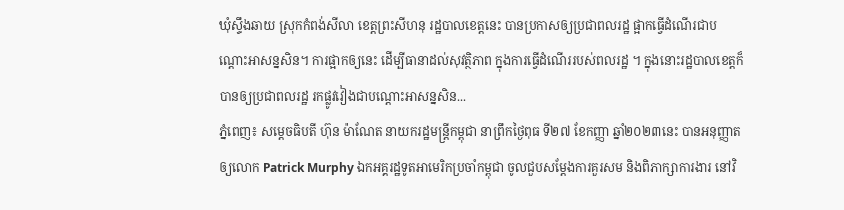ឃុំស្ទឹងឆាយ ស្រុកកំពង់សីលា ខេត្តព្រះសីហនុ រដ្ឋបាលខេត្តនេះ បានប្រកាសឲ្យប្រជាពលរដ្ឋ ផ្អាកធ្វើដំណើរជាបណ្តោះអាសន្នសិន។ ការផ្អាកឲ្យនេះ ដើម្បីធានាដល់សុវត្ថិភាព ក្នុងការធ្វើដំណើររបស់ពលរដ្ឋ ។ ក្នុងនោះរដ្ឋបាលខេត្តក៏បានឲ្យប្រជាពលរដ្ឋ រកផ្លូវវៀងជាបណ្តោះអាសន្នសិន...
ភ្នំពេញ៖ សម្ដេចធិបតី ហ៊ុន ម៉ាណែត នាយករដ្ឋមន្ត្រីកម្ពុជា នាព្រឹកថ្ងៃពុធ ទី២៧ ខែកញ្ញា ឆ្នាំ២០២៣នេះ បានអនុញ្ញាតឲ្យលោក Patrick Murphy ឯកអគ្គរដ្ឋទូតអាមេរិកប្រចាំកម្ពុជា ចូលជួបសម្តែងការគួរសម និងពិភាក្សាការងារ នៅវិ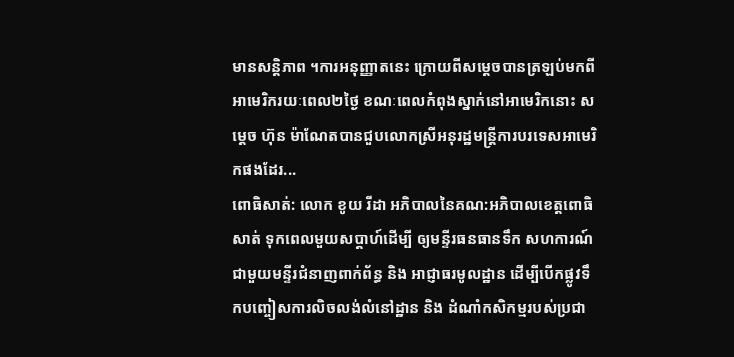មានសន្តិភាព ។ការអនុញ្ញាតនេះ ក្រោយពីសម្តេចបានត្រឡប់មកពីអាមេរិករយៈពេល២ថ្ងៃ ខណៈពេលកំពុងស្នាក់នៅអាមេរិកនោះ សម្តេច ហ៊ុន ម៉ាណែតបានជួបលោកស្រីអនុរដ្ឋមន្រ្តីការបរទេសអាមេរិកផងដែរ...
ពោធិសាត់: លោក ខូយ រីដា អភិបាលនៃគណ:អភិបាលខេត្តពោធិសាត់ ទុកពេលមួយសប្តាហ៍ដើម្បី ឲ្យមន្ទីរធនធានទឹក សហការណ៍ជាមួយមន្ទីរជំនាញពាក់ព័ន្ធ និង អាជ្ញាធរមូលដ្ឋាន ដើម្បីបើកផ្លូវទឹកបញ្ចៀសការលិចលង់លំនៅដ្ឋាន និង ដំណាំកសិកម្មរបស់ប្រជា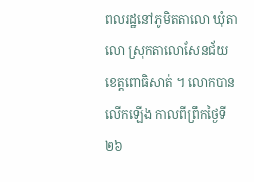ពលរដ្ឋនៅភូមិតតាលោ ឃុំតាលោ ស្រុកតាលោសែនជ័យ ខេត្តពោធិសាត់ ។ លោកបានលើកឡើង កាលពីព្រឹកថ្ងៃទី ២៦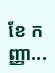ខែ កញ្ញា...